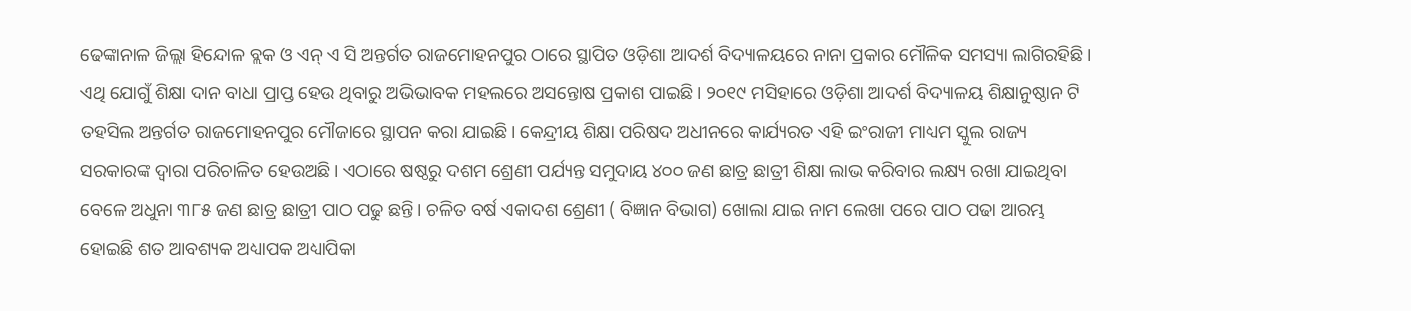ଢେଙ୍କାନାଳ ଜିଲ୍ଲା ହିନ୍ଦୋଳ ବ୍ଲକ ଓ ଏନ୍ ଏ ସି ଅନ୍ତର୍ଗତ ରାଜମୋହନପୁର ଠାରେ ସ୍ଥାପିତ ଓଡ଼ିଶା ଆଦର୍ଶ ବିଦ୍ୟାଳୟରେ ନାନା ପ୍ରକାର ମୌଳିକ ସମସ୍ୟା ଲାଗିରହିଛି। ଏଥି ଯୋଗୁଁ ଶିକ୍ଷା ଦାନ ବାଧା ପ୍ରାପ୍ତ ହେଉ ଥିବାରୁ ଅଭିଭାବକ ମହଲରେ ଅସନ୍ତୋଷ ପ୍ରକାଶ ପାଇଛି। ୨୦୧୯ ମସିହାରେ ଓଡ଼ିଶା ଆଦର୍ଶ ବିଦ୍ୟାଳୟ ଶିକ୍ଷାନୁଷ୍ଠାନ ଟି ତହସିଲ ଅନ୍ତର୍ଗତ ରାଜମୋହନପୁର ମୌଜାରେ ସ୍ଥାପନ କରା ଯାଇଛି। କେନ୍ଦ୍ରୀୟ ଶିକ୍ଷା ପରିଷଦ ଅଧୀନରେ କାର୍ଯ୍ୟରତ ଏହି ଇଂରାଜୀ ମାଧ୍ୟମ ସ୍କୁଲ ରାଜ୍ୟ ସରକାରଙ୍କ ଦ୍ଵାରା ପରିଚାଳିତ ହେଉଅଛି। ଏଠାରେ ଷଷ୍ଠରୁ ଦଶମ ଶ୍ରେଣୀ ପର୍ଯ୍ୟନ୍ତ ସମୁଦାୟ ୪୦୦ ଜଣ ଛାତ୍ର ଛାତ୍ରୀ ଶିକ୍ଷା ଲାଭ କରିବାର ଲକ୍ଷ୍ୟ ରଖା ଯାଇଥିବା ବେଳେ ଅଧୁନା ୩୮୫ ଜଣ ଛାତ୍ର ଛାତ୍ରୀ ପାଠ ପଢୁ ଛନ୍ତି। ଚଳିତ ବର୍ଷ ଏକାଦଶ ଶ୍ରେଣୀ ( ବିଜ୍ଞାନ ବିଭାଗ) ଖୋଲା ଯାଇ ନାମ ଲେଖା ପରେ ପାଠ ପଢା ଆରମ୍ଭ ହୋଇଛି ଶତ ଆବଶ୍ୟକ ଅଧ୍ୟାପକ ଅଧ୍ୟାପିକା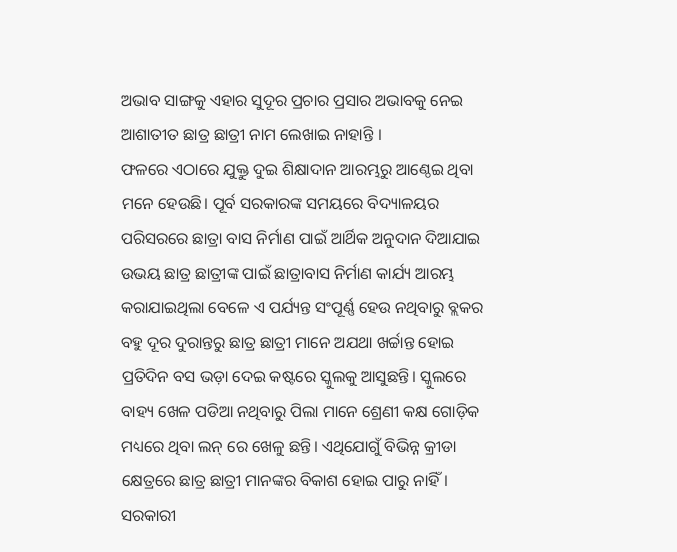ଅଭାବ ସାଙ୍ଗକୁ ଏହାର ସୁଦୂର ପ୍ରଚାର ପ୍ରସାର ଅଭାବକୁ ନେଇ ଆଶାତୀତ ଛାତ୍ର ଛାତ୍ରୀ ନାମ ଲେଖାଇ ନାହାନ୍ତି ।
ଫଳରେ ଏଠାରେ ଯୁକ୍ତୁ ଦୁଇ ଶିକ୍ଷାଦାନ ଆରମ୍ଭରୁ ଆଣ୍ଠେଇ ଥିବା ମନେ ହେଉଛି। ପୂର୍ବ ସରକାରଙ୍କ ସମୟରେ ବିଦ୍ୟାଳୟର ପରିସରରେ ଛାତ୍ରା ବାସ ନିର୍ମାଣ ପାଇଁ ଆର୍ଥିକ ଅନୁଦାନ ଦିଆଯାଇ ଉଭୟ ଛାତ୍ର ଛାତ୍ରୀଙ୍କ ପାଇଁ ଛାତ୍ରାବାସ ନିର୍ମାଣ କାର୍ଯ୍ୟ ଆରମ୍ଭ କରାଯାଇଥିଲା ବେଳେ ଏ ପର୍ଯ୍ୟନ୍ତ ସଂପୂର୍ଣ୍ଣ ହେଉ ନଥିବାରୁ ବ୍ଲକର ବହୁ ଦୂର ଦୁରାନ୍ତରୁ ଛାତ୍ର ଛାତ୍ରୀ ମାନେ ଅଯଥା ଖର୍ଚ୍ଚାନ୍ତ ହୋଇ ପ୍ରତିଦିନ ବସ ଭଡ଼ା ଦେଇ କଷ୍ଟରେ ସ୍କୁଲକୁ ଆସୁଛନ୍ତି। ସ୍କୁଲରେ ବାହ୍ୟ ଖେଳ ପଡିଆ ନଥିବାରୁ ପିଲା ମାନେ ଶ୍ରେଣୀ କକ୍ଷ ଗୋଡ଼ିକ ମଧ୍ୟରେ ଥିବା ଲନ୍ ରେ ଖେଳୁ ଛନ୍ତି। ଏଥିଯୋଗୁଁ ବିଭିନ୍ନ କ୍ରୀଡା କ୍ଷେତ୍ରରେ ଛାତ୍ର ଛାତ୍ରୀ ମାନଙ୍କର ବିକାଶ ହୋଇ ପାରୁ ନାହିଁ। ସରକାରୀ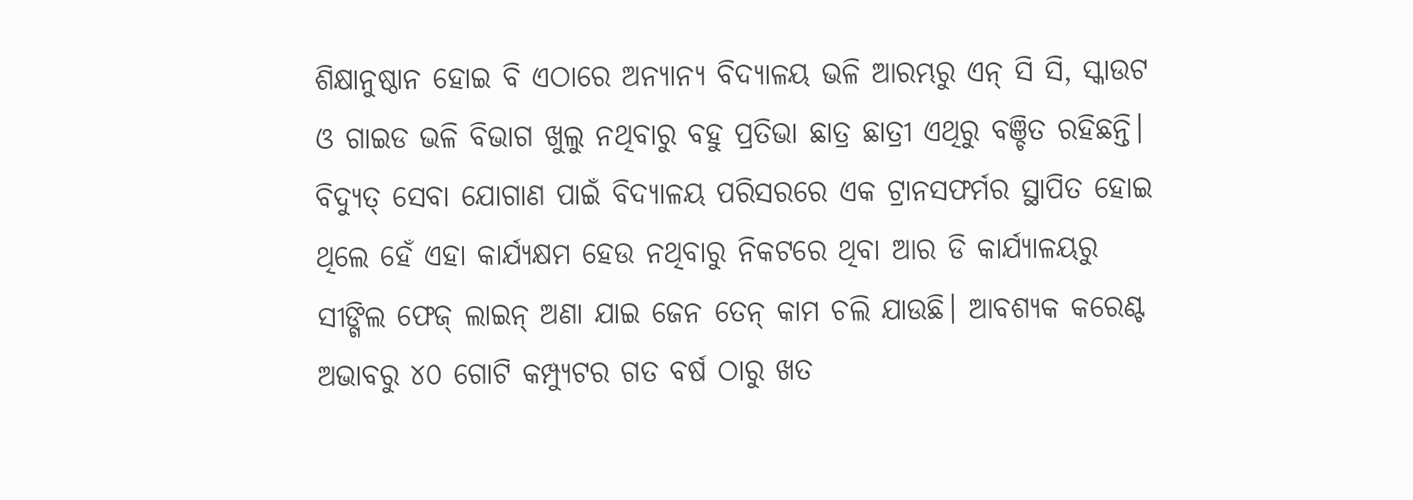ଶିକ୍ଷାନୁଷ୍ଠାନ ହୋଇ ବି ଏଠାରେ ଅନ୍ୟାନ୍ୟ ବିଦ୍ୟାଳୟ ଭଳି ଆରମ୍ଭରୁ ଏନ୍ ସି ସି, ସ୍କାଉଟ ଓ ଗାଇଡ ଭଳି ବିଭାଗ ଖୁଲୁ ନଥିବାରୁ ବହୁ ପ୍ରତିଭା ଛାତ୍ର ଛାତ୍ରୀ ଏଥିରୁ ବଞ୍ଚିତ ରହିଛନ୍ତି। ବିଦ୍ୟୁତ୍ ସେବା ଯୋଗାଣ ପାଇଁ ବିଦ୍ୟାଳୟ ପରିସରରେ ଏକ ଟ୍ରାନସଫର୍ମର ସ୍ଥାପିତ ହୋଇ ଥିଲେ ହେଁ ଏହା କାର୍ଯ୍ୟକ୍ଷମ ହେଉ ନଥିବାରୁ ନିକଟରେ ଥିବା ଆର ଡି କାର୍ଯ୍ୟାଳୟରୁ ସୀଙ୍ଗିଲ ଫେଜ୍ ଲାଇନ୍ ଅଣା ଯାଇ ଜେନ ତେନ୍ କାମ ଚଲି ଯାଉଛି। ଆବଶ୍ୟକ କରେଣ୍ଟ ଅଭାବରୁ ୪୦ ଗୋଟି କମ୍ପ୍ୟୁଟର ଗତ ବର୍ଷ ଠାରୁ ଖତ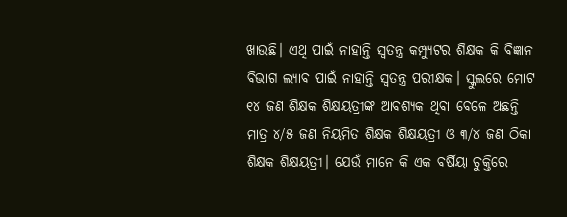ଖାଉଛି। ଏଥି ପାଇଁ ନାହାନ୍ତି ସ୍ଵତନ୍ତ୍ର କମ୍ପ୍ୟୁଟର ଶିକ୍ଷକ କି ବିଜ୍ଞାନ ବିଭାଗ ଲ୍ୟାବ ପାଇଁ ନାହାନ୍ତି ସ୍ଵତନ୍ତ୍ର ପରୀକ୍ଷକ। ସ୍କୁଲରେ ମୋଟ ୧୪ ଜଣ ଶିକ୍ଷକ ଶିକ୍ଷୟତ୍ରୀଙ୍କ ଆବଶ୍ୟକ ଥିବା ବେଳେ ଅଛନ୍ତି ମାତ୍ର ୪/୫ ଜଣ ନିୟମିତ ଶିକ୍ଷକ ଶିକ୍ଷୟତ୍ରୀ ଓ ୩/୪ ଜଣ ଠିକା ଶିକ୍ଷକ ଶିକ୍ଷୟତ୍ରୀ। ଯେଉଁ ମାନେ କି ଏକ ବର୍ଷିୟା ଚୁକ୍ତିରେ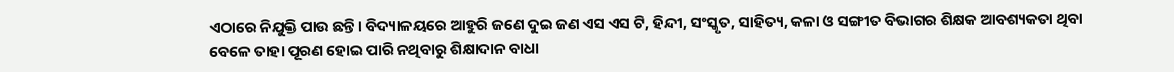ଏଠାରେ ନିଯୁକ୍ତି ପାଉ ଛନ୍ତି। ବିଦ୍ୟାଳୟରେ ଆହୁରି ଜଣେ ଦୁଇ ଜଣ ଏସ ଏସ ଟି, ହିନ୍ଦୀ, ସଂସ୍କୃତ, ସାହିତ୍ୟ, କଳା ଓ ସଙ୍ଗୀତ ବିଭାଗର ଶିକ୍ଷକ ଆବଶ୍ୟକତା ଥିବା ବେଳେ ତାହା ପୂରଣ ହୋଇ ପାରି ନଥିବାରୁ ଶିକ୍ଷାଦାନ ବାଧା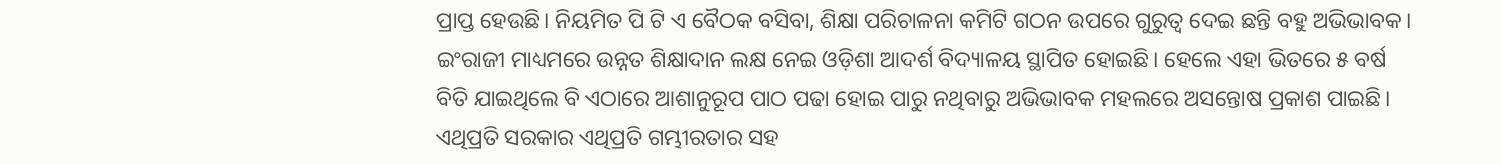ପ୍ରାପ୍ତ ହେଉଛି। ନିୟମିତ ପି ଟି ଏ ବୈଠକ ବସିବା, ଶିକ୍ଷା ପରିଚାଳନା କମିଟି ଗଠନ ଉପରେ ଗୁରୁତ୍ଵ ଦେଇ ଛନ୍ତି ବହୁ ଅଭିଭାବକ। ଇଂରାଜୀ ମାଧ୍ୟମରେ ଉନ୍ନତ ଶିକ୍ଷାଦାନ ଲକ୍ଷ ନେଇ ଓଡ଼ିଶା ଆଦର୍ଶ ବିଦ୍ୟାଳୟ ସ୍ଥାପିତ ହୋଇଛି। ହେଲେ ଏହା ଭିତରେ ୫ ବର୍ଷ ବିତି ଯାଇଥିଲେ ବି ଏଠାରେ ଆଶାନୁରୂପ ପାଠ ପଢା ହୋଇ ପାରୁ ନଥିବାରୁ ଅଭିଭାବକ ମହଲରେ ଅସନ୍ତୋଷ ପ୍ରକାଶ ପାଇଛି। ଏଥିପ୍ରତି ସରକାର ଏଥିପ୍ରତି ଗମ୍ଭୀରତାର ସହ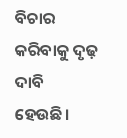ବିଚାର କରିବାକୁ ଦୃଢ଼ ଦାବି ହେଉଛି।